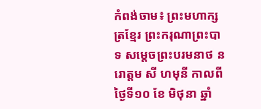កំពង់ចាម៖ ព្រះមហាក្សត្រខ្មែរ ព្រះករុណាព្រះបាទ សម្តេចព្រះបរមនាថ នរោត្តម សី ហមុនី កាលពីថ្ងៃទី១០ ខែ មិថុនា ឆ្នាំ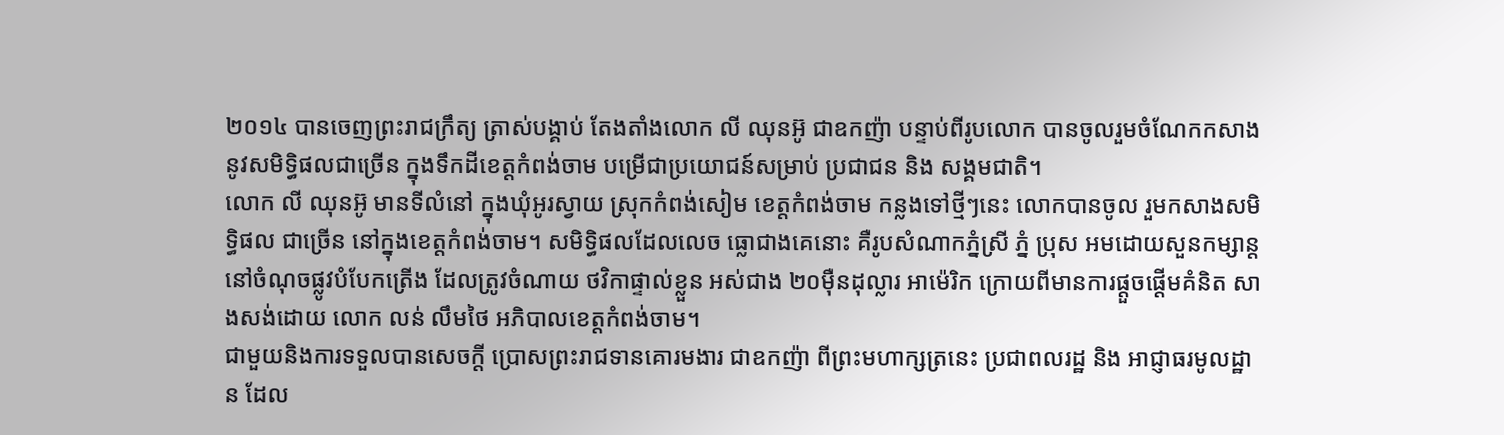២០១៤ បានចេញព្រះរាជក្រឹត្យ ត្រាស់បង្គាប់ តែងតាំងលោក លី ឈុនអ៊ូ ជាឧកញ៉ា បន្ទាប់ពីរូបលោក បានចូលរួមចំណែកកសាង នូវសមិទ្ធិផលជាច្រើន ក្នុងទឹកដីខេត្តកំពង់ចាម បម្រើជាប្រយោជន៍សម្រាប់ ប្រជាជន និង សង្គមជាតិ។
លោក លី ឈុនអ៊ូ មានទីលំនៅ ក្នុងឃុំអូរស្វាយ ស្រុកកំពង់សៀម ខេត្តកំពង់ចាម កន្លងទៅថ្មីៗនេះ លោកបានចូល រួមកសាងសមិទ្ធិផល ជាច្រើន នៅក្នុងខេត្តកំពង់ចាម។ សមិទ្ធិផលដែលលេច ធ្លោជាងគេនោះ គឺរូបសំណាកភ្នំស្រី ភ្នំ ប្រុស អមដោយសួនកម្សាន្ត នៅចំណុចផ្លូវបំបែកត្រើង ដែលត្រូវចំណាយ ថវិកាផ្ទាល់ខ្លួន អស់ជាង ២០ម៉ឺនដុល្លារ អាម៉េរិក ក្រោយពីមានការផ្តួចផ្តើមគំនិត សាងសង់ដោយ លោក លន់ លឹមថៃ អភិបាលខេត្តកំពង់ចាម។
ជាមួយនិងការទទួលបានសេចក្តី ប្រោសព្រះរាជទានគោរមងារ ជាឧកញ៉ា ពីព្រះមហាក្សត្រនេះ ប្រជាពលរដ្ឋ និង អាជ្ញាធរមូលដ្ឋាន ដែល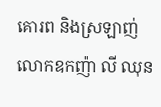គោរព និងស្រឡាញ់ លោកឧកញ៉ា លី ឈុន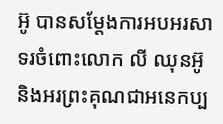អ៊ូ បានសម្តែងការអបអរសាទរចំពោះលោក លី ឈុនអ៊ូ និងអរព្រះគុណជាអនេកប្ប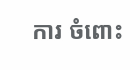ការ ចំពោះ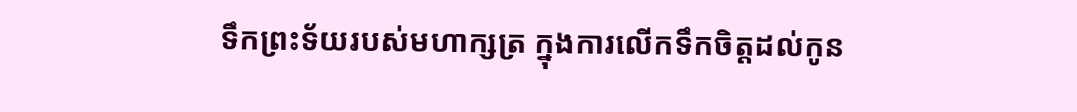ទឹកព្រះទ័យរបស់មហាក្សត្រ ក្នុងការលើកទឹកចិត្តដល់កូន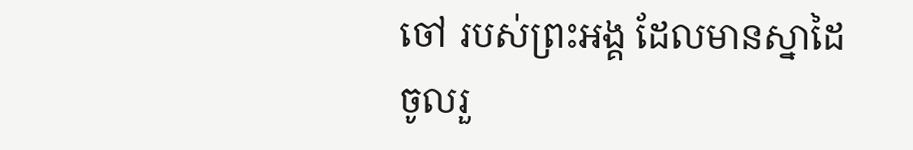ចៅ របស់ព្រះអង្គ ដែលមានស្នាដៃចូលរួ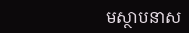មស្ថាបនាស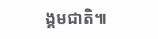ង្គមជាតិ៕